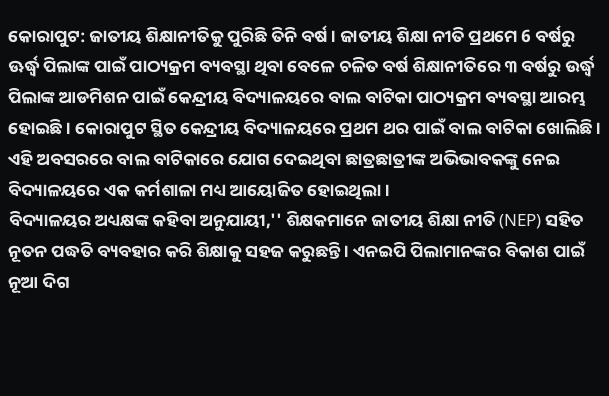କୋରାପୁଟ: ଜାତୀୟ ଶିକ୍ଷାନୀତିକୁ ପୁରିଛି ତିନି ବର୍ଷ । ଜାତୀୟ ଶିକ୍ଷା ନୀତି ପ୍ରଥମେ 6 ବର୍ଷରୁ ଊର୍ଦ୍ଧ୍ବ ପିଲାଙ୍କ ପାଇଁ ପାଠ୍ୟକ୍ରମ ବ୍ୟବସ୍ଥା ଥିବା ବେଳେ ଚଳିତ ବର୍ଷ ଶିକ୍ଷାନୀତିରେ ୩ ବର୍ଷରୁ ଉର୍ଦ୍ଧ୍ବ ପିଲାଙ୍କ ଆଡମିଶନ ପାଇଁ କେନ୍ଦ୍ରୀୟ ବିଦ୍ୟାଳୟରେ ବାଲ ବାଟିକା ପାଠ୍ୟକ୍ରମ ବ୍ୟବସ୍ଥା ଆରମ୍ଭ ହୋଇଛି । କୋରାପୁଟ ସ୍ଥିତ କେନ୍ଦ୍ରୀୟ ବିଦ୍ୟାଳୟରେ ପ୍ରଥମ ଥର ପାଇଁ ବାଲ ବାଟିକା ଖୋଲିଛି । ଏହି ଅବସରରେ ବାଲ ବାଟିକାରେ ଯୋଗ ଦେଇଥିବା ଛାତ୍ରଛାତ୍ରୀଙ୍କ ଅଭିଭାବକଙ୍କୁ ନେଇ ବିଦ୍ୟାଳୟରେ ଏକ କର୍ମଶାଳା ମଧ୍ୟ ଆୟୋଜିତ ହୋଇଥିଲା ।
ବିଦ୍ୟାଳୟର ଅଧ୍ୟକ୍ଷଙ୍କ କହିବା ଅନୁଯାୟୀ,'' ଶିକ୍ଷକମାନେ ଜାତୀୟ ଶିକ୍ଷା ନୀତି (NEP) ସହିତ ନୂତନ ପଦ୍ଧତି ବ୍ୟବହାର କରି ଶିକ୍ଷାକୁ ସହଜ କରୁଛନ୍ତି । ଏନଇପି ପିଲାମାନଙ୍କର ବିକାଶ ପାଇଁ ନୂଆ ଦିଗ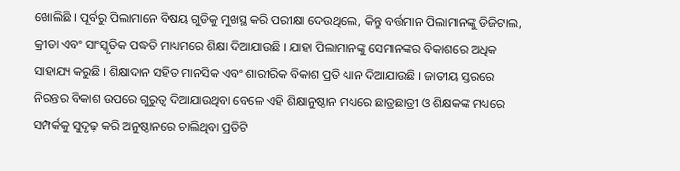ଖୋଲିଛି । ପୂର୍ବରୁ ପିଲାମାନେ ବିଷୟ ଗୁଡିକୁ ମୁଖସ୍ଥ କରି ପରୀକ୍ଷା ଦେଉଥିଲେ, କିନ୍ତୁ ବର୍ତ୍ତମାନ ପିଲାମାନଙ୍କୁ ଡିଜିଟାଲ, କ୍ରୀଡା ଏବଂ ସାଂସ୍କୃତିକ ପଦ୍ଧତି ମାଧ୍ୟମରେ ଶିକ୍ଷା ଦିଆଯାଉଛି । ଯାହା ପିଲାମାନଙ୍କୁ ସେମାନଙ୍କର ବିକାଶରେ ଅଧିକ ସାହାଯ୍ୟ କରୁଛି । ଶିକ୍ଷାଦାନ ସହିତ ମାନସିକ ଏବଂ ଶାରୀରିକ ବିକାଶ ପ୍ରତି ଧ୍ୟାନ ଦିଆଯାଉଛି । ଜାତୀୟ ସ୍ତରରେ ନିରନ୍ତର ବିକାଶ ଉପରେ ଗୁରୁତ୍ୱ ଦିଆଯାଉଥିବା ବେଳେ ଏହି ଶିକ୍ଷାନୁଷ୍ଠାନ ମଧ୍ୟରେ ଛାତ୍ରଛାତ୍ରୀ ଓ ଶିକ୍ଷକଙ୍କ ମଧ୍ୟରେ ସମ୍ପର୍କକୁ ସୁଦୃଢ଼ କରି ଅନୁଷ୍ଠାନରେ ଚାଲିଥିବା ପ୍ରତିଟି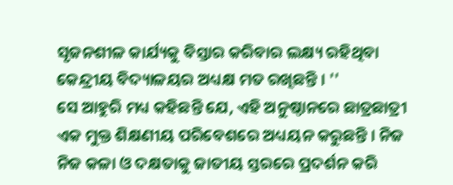ସୃଜନଶୀଳ କାର୍ଯ୍ୟକୁ ବିସ୍ତାର କରିବାର ଲକ୍ଷ୍ୟ ରହିଥିବା କେନ୍ଦ୍ରୀୟ ବିଦ୍ୟାଳୟର ଅଧ୍ୟକ୍ଷ ମତ ରଖିଛନ୍ତି । ''
ସେ ଆହୁରି ମଧ୍ୟ କହିଛନ୍ତି ଯେ, ଏହି ଅନୁଷ୍ଠାନରେ ଛାତ୍ରଛାତ୍ରୀ ଏକ ମୁକ୍ତ ଶିକ୍ଷଣୀୟ ପରିବେଶରେ ଅଧ୍ୟୟନ କରୁଛନ୍ତି । ନିଜ ନିଜ କଳା ଓ ଦକ୍ଷତାକୁ ଜାତୀୟ ସ୍ତରରେ ପ୍ରଦର୍ଶନ କରି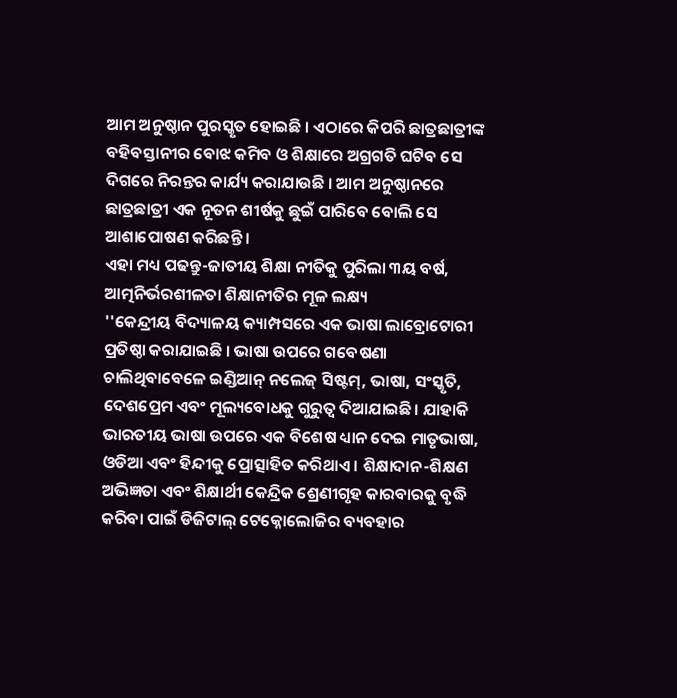ଆମ ଅନୁଷ୍ଠାନ ପୁରସ୍କୃତ ହୋଇଛି । ଏଠାରେ କିପରି ଛାତ୍ରଛାତ୍ରୀଙ୍କ ବହିବସ୍ତାନୀର ବୋଝ କମିବ ଓ ଶିକ୍ଷାରେ ଅଗ୍ରଗତି ଘଟିବ ସେ ଦିଗରେ ନିରନ୍ତର କାର୍ଯ୍ୟ କରାଯାଉଛି । ଆମ ଅନୁଷ୍ଠାନରେ ଛାତ୍ରଛାତ୍ରୀ ଏକ ନୂତନ ଶୀର୍ଷକୁ ଛୁଇଁ ପାରିବେ ବୋଲି ସେ ଆଶାପୋଷଣ କରିଛନ୍ତି ।
ଏହା ମଧ୍ୟ ପଢନ୍ତୁ-ଜାତୀୟ ଶିକ୍ଷା ନୀତିକୁ ପୁରିଲା ୩ୟ ବର୍ଷ, ଆତ୍ମନିର୍ଭରଶୀଳତା ଶିକ୍ଷାନୀତିର ମୂଳ ଲକ୍ଷ୍ୟ
''କେନ୍ଦ୍ରୀୟ ବିଦ୍ୟାଳୟ କ୍ୟାମ୍ପସରେ ଏକ ଭାଷା ଲାବ୍ରୋଟୋରୀ ପ୍ରତିଷ୍ଠା କରାଯାଇଛି । ଭାଷା ଉପରେ ଗବେଷଣା ଚାଲିଥିବାବେଳେ ଇଣ୍ଡିଆନ୍ ନଲେଜ୍ ସିଷ୍ଟମ୍, ଭାଷା, ସଂସ୍କୃତି, ଦେଶପ୍ରେମ ଏବଂ ମୂଲ୍ୟବୋଧକୁ ଗୁରୁତ୍ୱ ଦିଆଯାଇଛି। ଯାହାକି ଭାରତୀୟ ଭାଷା ଉପରେ ଏକ ବିଶେଷ ଧ୍ୟାନ ଦେଇ ମାତୃଭାଷା, ଓଡିଆ ଏବଂ ହିନ୍ଦୀକୁ ପ୍ରୋତ୍ସାହିତ କରିଥାଏ । ଶିକ୍ଷାଦାନ-ଶିକ୍ଷଣ ଅଭିଜ୍ଞତା ଏବଂ ଶିକ୍ଷାର୍ଥୀ କେନ୍ଦ୍ରିକ ଶ୍ରେଣୀଗୃହ କାରବାରକୁ ବୃଦ୍ଧି କରିବା ପାଇଁ ଡିଜିଟାଲ୍ ଟେକ୍ନୋଲୋଜିର ବ୍ୟବହାର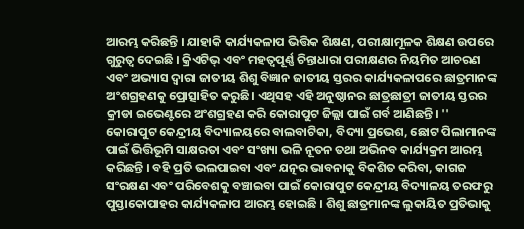ଆରମ୍ଭ କରିଛନ୍ତି । ଯାହାକି କାର୍ଯ୍ୟକଳାପ ଭିତ୍ତିକ ଶିକ୍ଷଣ, ପରୀକ୍ଷାମୂଳକ ଶିକ୍ଷଣ ଉପରେ ଗୁରୁତ୍ୱ ଦେଇଛି । କ୍ରିଏଟିଭ୍ ଏବଂ ମହତ୍ବପୂର୍ଣ୍ଣ ଚିନ୍ତାଧାରା ପରୀକ୍ଷଣର ନିୟମିତ ଆଚରଣ ଏବଂ ଅଭ୍ୟାସ ଦ୍ୱାରା ଜାତୀୟ ଶିଶୁ ବିଜ୍ଞାନ ଜାତୀୟ ସ୍ତରର କାର୍ଯ୍ୟକଳାପରେ ଛାତ୍ରମାନଙ୍କ ଅଂଶଗ୍ରହଣକୁ ପ୍ରୋତ୍ସାହିତ କରୁଛି। ଏଥିସହ ଏହି ଅନୁଷ୍ଠାନର ଛାତ୍ରଛାତ୍ରୀ ଜାତୀୟ ସ୍ତରର କ୍ରୀଡା ଇଭେଣ୍ଟରେ ଅଂଶଗ୍ରହଣ କରି କୋରାପୁଟ ଜିଲ୍ଲା ପାଇଁ ଗର୍ବ ଆଣିଛନ୍ତି। ''
କୋରାପୁଟ କେନ୍ଦ୍ରୀୟ ବିଦ୍ୟାଳୟରେ ବାଲବାଟିକା, ବିଦ୍ୟା ପ୍ରଭେଶ, ଛୋଟ ପିଲାମାନଙ୍କ ପାଇଁ ଭିତ୍ତିଭୂମି ସାକ୍ଷରତା ଏବଂ ସଂଖ୍ୟା ଭଳି ନୂତନ ତଥା ଅଭିନବ କାର୍ଯ୍ୟକ୍ରମ ଆରମ୍ଭ କରିଛନ୍ତି । ବହି ପ୍ରତି ଭଲପାଇବା ଏବଂ ଯତ୍ନର ଭାବନାକୁ ବିକଶିତ କରିବା, କାଗଜ ସଂରକ୍ଷଣ ଏବଂ ପରିବେଶକୁ ବଞ୍ଚାଇବା ପାଇଁ କୋରାପୁଟ କେନ୍ଦ୍ରୀୟ ବିଦ୍ୟାଳୟ ତରଫରୁ ପୁସ୍ତାକୋପାହର କାର୍ଯ୍ୟକଳାପ ଆରମ୍ଭ ହୋଇଛି । ଶିଶୁ ଛାତ୍ରମାନଙ୍କ ଲୁକାୟିତ ପ୍ରତିଭାକୁ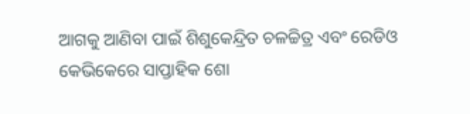ଆଗକୁ ଆଣିବା ପାଇଁ ଶିଶୁକେନ୍ଦ୍ରିତ ଚଳଚ୍ଚିତ୍ର ଏବଂ ରେଡିଓ କେଭିକେରେ ସାପ୍ତାହିକ ଶୋ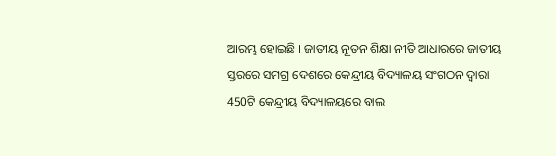ଆରମ୍ଭ ହୋଇଛି । ଜାତୀୟ ନୂତନ ଶିକ୍ଷା ନୀତି ଆଧାରରେ ଜାତୀୟ ସ୍ତରରେ ସମଗ୍ର ଦେଶରେ କେନ୍ଦ୍ରୀୟ ବିଦ୍ୟାଳୟ ସଂଗଠନ ଦ୍ୱାରା 450ଟି କେନ୍ଦ୍ରୀୟ ବିଦ୍ୟାଳୟରେ ବାଲ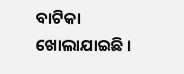ବାଟିକା ଖୋଲାଯାଇଛି ।